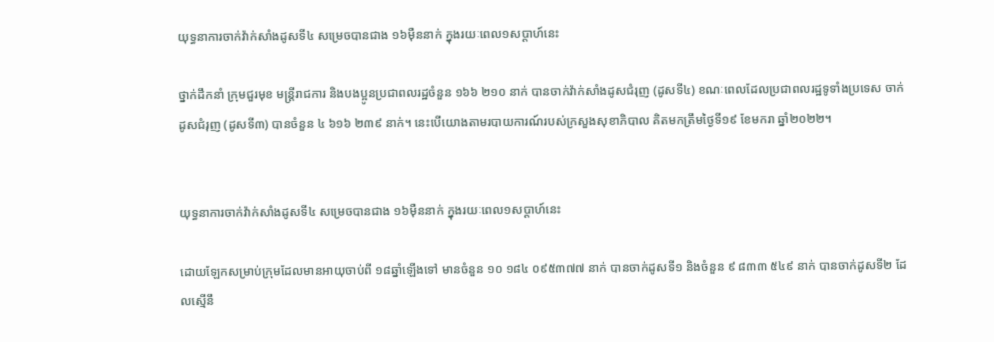យុទ្ធនាការចាក់វ៉ាក់សាំងដូសទី៤ សម្រេចបានជាង ១៦ម៉ឺននាក់ ក្នុងរយៈពេល១សប្តាហ៍នេះ

ថ្នាក់ដឹកនាំ ក្រុមជួរមុខ មន្ត្រីរាជការ និងបងប្អូនប្រជាពលរដ្ឋចំនួន ១៦៦ ២១០ នាក់ បានចាក់វ៉ាក់សាំងដូសជំរុញ (ដូសទី៤) ខណៈពេលដែលប្រជាពលរដ្ឋទូទាំងប្រទេស ចាក់ដូសជំរុញ (ដូសទី៣) បានចំនួន ៤ ៦១៦ ២៣៩ នាក់។ នេះបើយោងតាមរបាយការណ៍របស់ក្រសួងសុខាភិបាល គិតមកត្រឹមថ្ងៃទី១៩ ខែមករា ឆ្នាំ២០២២។


យុទ្ធនាការចាក់វ៉ាក់សាំងដូសទី៤ សម្រេចបានជាង ១៦ម៉ឺននាក់ ក្នុងរយៈពេល១សប្តាហ៍នេះ

ដោយឡែកសម្រាប់ក្រុមដែលមានអាយុចាប់ពី ១៨ឆ្នាំឡើងទៅ មានចំនួន ១០ ១៨៤ ០៩៥៣៧៧ នាក់ បានចាក់ដូសទី១ និងចំនួន ៩ ៨៣៣ ៥៤៩ នាក់ បានចាក់ដូសទី២ ដែលស្មើនឹ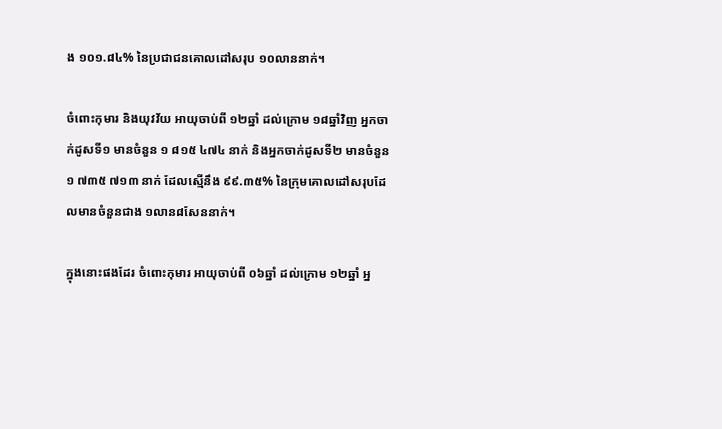ង ១០១.៨៤% នៃប្រជាជនគោលដៅសរុប ១០លាននាក់។

ចំពោះកុមារ និងយុវវ័យ អាយុចាប់ពី ១២ឆ្នាំ ដល់ក្រោម ១៨ឆ្នាំវិញ អ្នកចាក់ដូសទី១ មានចំនួន ១ ៨១៥ ៤៧៤ នាក់ និងអ្នកចាក់ដូសទី២ មានចំនួន ១ ៧៣៥ ៧១៣ នាក់ ដែលស្មើនឹង ៩៩.៣៥% នៃក្រុមគោលដៅសរុបដែលមានចំនួនជាង ១លាន៨សែននាក់។

ក្នុងនោះផងដែរ ចំពោះកុមារ អាយុចាប់ពី ០៦ឆ្នាំ ដល់ក្រោម ១២ឆ្នាំ អ្ន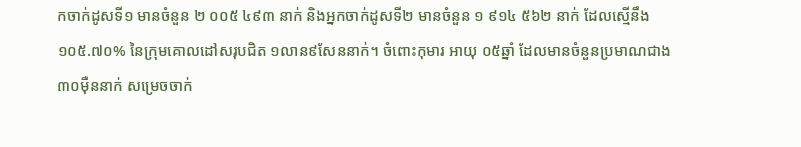កចាក់ដូសទី១ មានចំនួន ២ ០០៥ ៤៩៣ នាក់ និងអ្នកចាក់ដូសទី២ មានចំនួន ១ ៩១៤ ៥៦២ នាក់ ដែលស្មើនឹង ១០៥.៧០% នៃក្រុមគោលដៅសរុបជិត ១លាន៩សែននាក់។ ចំពោះកុមារ អាយុ ០៥ឆ្នាំ ដែលមានចំនួនប្រមាណជាង ៣០ម៉ឺននាក់ សម្រេចចាក់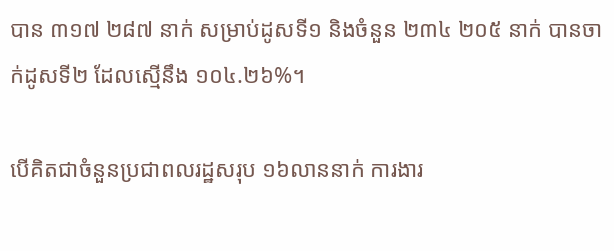បាន ៣១៧ ២៨៧ នាក់ សម្រាប់ដូសទី១ និងចំនួន ២៣៤ ២០៥ នាក់ បានចាក់ដូសទី២ ដែលស្មើនឹង ១០៤.២៦%។

បើគិតជាចំនួនប្រជាពលរដ្ឋសរុប ១៦លាននាក់ ការងារ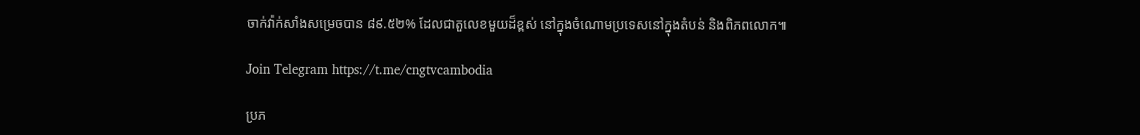ចាក់វ៉ាក់សាំងសម្រេចបាន ៨៩.៥២% ដែលជាតួលេខមួយដ៏ខ្ពស់ នៅក្នុងចំណោមប្រទេសនៅក្នុងតំបន់ និងពិភពលោក៕

Join Telegram https://t.me/cngtvcambodia

ប្រភ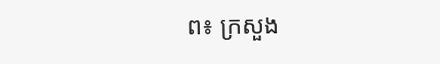ព៖ ក្រសួង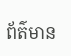ព័ត៌មាន